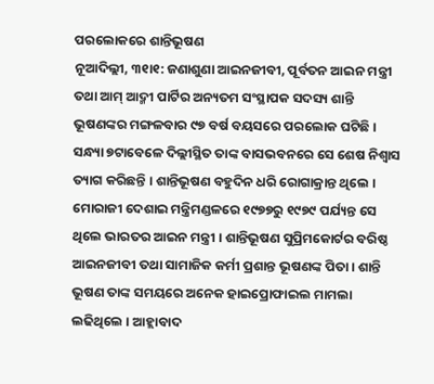ପରଲୋକରେ ଶାନ୍ତିଭୂଷଣ
ନୂଆଦିଲ୍ଲୀ, ୩୧ା୧: ଜଣାଶୁଣା ଆଇନଜୀବୀ, ପୂର୍ବତନ ଆଇନ ମନ୍ତ୍ରୀ ତଥା ଆମ୍ ଆଦ୍ମୀ ପାର୍ଟିର ଅନ୍ୟତମ ସଂସ୍ଥାପକ ସଦସ୍ୟ ଶାନ୍ତି ଭୂଷଣଙ୍କର ମଙ୍ଗଳବାର ୯୭ ବର୍ଷ ବୟସରେ ପରଲୋକ ଘଟିଛି । ସନ୍ଧ୍ୟା ୭ଟାବେଳେ ଦିଲ୍ଲୀସ୍ଥିତ ତାଙ୍କ ବାସଭବନରେ ସେ ଶେଷ ନିଶ୍ୱାସ ତ୍ୟାଗ କରିଛନ୍ତି । ଶାନ୍ତିଭୂଷଣ ବହୁଦିନ ଧରି ରୋଗାକ୍ରାନ୍ତ ଥିଲେ । ମୋରାଜୀ ଦେଶାଇ ମନ୍ତ୍ରିମଣ୍ଡଳରେ ୧୯୭୭ରୁ ୧୯୭୯ ପର୍ଯ୍ୟନ୍ତ ସେ ଥିଲେ ଭାରତର ଆଇନ ମନ୍ତ୍ରୀ । ଶାନ୍ତିଭୂଷଣ ସୁପ୍ରିମକୋର୍ଟର ବରିଷ୍ଠ ଆଇନଜୀବୀ ତଥା ସାମାଜିକ କର୍ମୀ ପ୍ରଶାନ୍ତ ଭୂଷଣଙ୍କ ପିତା । ଶାନ୍ତି ଭୂଷଣ ତାଙ୍କ ସମୟରେ ଅନେକ ହାଇପ୍ରୋଫାଇଲ ମାମଲା ଲଢିଥିଲେ । ଆହ୍ଲାବାଦ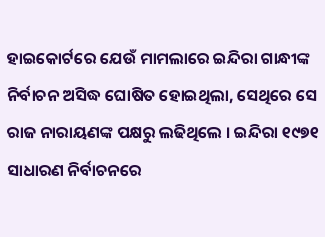ହାଇକୋର୍ଟରେ ଯେଉଁ ମାମଲାରେ ଇନ୍ଦିରା ଗାନ୍ଧୀଙ୍କ ନିର୍ବାଚନ ଅସିଦ୍ଧ ଘୋଷିତ ହୋଇଥିଲା, ସେଥିରେ ସେ ରାଜ ନାରାୟଣଙ୍କ ପକ୍ଷରୁ ଲଢିଥିଲେ । ଇନ୍ଦିରା ୧୯୭୧ ସାଧାରଣ ନିର୍ବାଚନରେ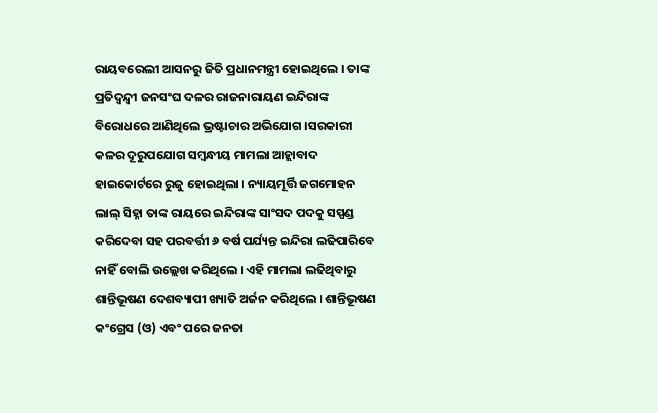ରାୟବରେଲୀ ଆସନରୁ ଜିତି ପ୍ରଧାନମନ୍ତ୍ରୀ ହୋଇଥିଲେ । ତାଙ୍କ ପ୍ରତିଦ୍ୱନ୍ଦ୍ୱୀ ଜନସଂଘ ଦଳର ରାଜନାରାୟଣ ଇନ୍ଦିରାଙ୍କ ବିରୋଧରେ ଆଣିଥିଲେ ଭ୍ରଷ୍ଟାଚାର ଅଭିଯୋଗ ।ସରକାରୀ କଳର ଦୂରୁପଯୋଗ ସମ୍ବନ୍ଧୀୟ ମାମଲା ଆହ୍ଲାବାଦ ହାଇକୋର୍ଟରେ ରୁଜୁ ହୋଇଥିଲା । ନ୍ୟାୟମୂର୍ତ୍ତି ଜଗମୋହନ ଲାଲ୍ ସିହ୍ନା ତାଙ୍କ ରାୟରେ ଇନ୍ଦିରାଙ୍କ ସାଂସଦ ପଦକୁ ସସ୍ପଣ୍ଡ କରିଦେବା ସହ ପରବର୍ତ୍ତୀ ୬ ବର୍ଷ ପର୍ଯ୍ୟନ୍ତ ଇନ୍ଦିରା ଲଢିପାରିବେ ନାହିଁ ବୋଲି ଉଲ୍ଲେଖ କରିଥିଲେ । ଏହି ମାମଲା ଲଢିଥିବାରୁ ଶାନ୍ତିଭୂଷଣ ଦେଶବ୍ୟାପୀ ଖ୍ୟାତି ଅର୍ଜନ କରିଥିଲେ । ଶାନ୍ତିଭୂଷଣ କଂଗ୍ରେସ (ଓ) ଏବଂ ପରେ ଜନତା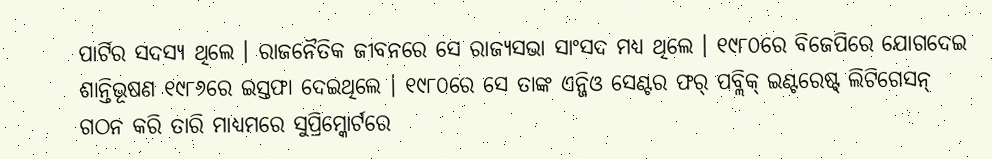ପାର୍ଟିର ସଦସ୍ୟ ଥିଲେ । ରାଜନୈତିକ ଜୀବନରେ ସେ ରାଜ୍ୟସଭା ସାଂସଦ ମଧ୍ୟ ଥିଲେ । ୧୯୮୦ରେ ବିଜେପିରେ ଯୋଗଦେଇ ଶାନ୍ତିଭୂଷଣ ୧୯୮୬ରେ ଇସ୍ତଫା ଦେଇଥିଲେ । ୧୯୮୦ରେ ସେ ତାଙ୍କ ଏନ୍ଜିଓ ସେଣ୍ଟର ଫର୍ ପବ୍ଲିକ୍ ଇଣ୍ଟରେଷ୍ଟ୍ ଲିଟିଗେସନ୍ ଗଠନ କରି ତାରି ମାଧ୍ୟମରେ ସୁପ୍ରିମ୍କୋର୍ଟରେ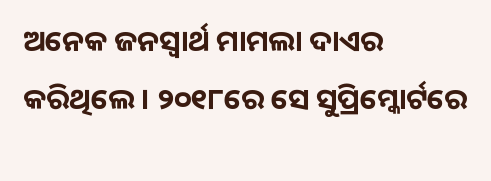ଅନେକ ଜନସ୍ୱାର୍ଥ ମାମଲା ଦାଏର କରିଥିଲେ । ୨୦୧୮ରେ ସେ ସୁପ୍ରିମ୍କୋର୍ଟରେ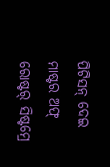ପିଟିସନ୍ ଦେଇ ମାଷ୍ଟର ଅଫ୍ ରୋଷ୍ଟର୍ ସିଷ୍ଟମ୍ରେ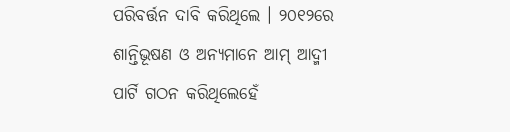ପରିବର୍ତ୍ତନ ଦାବି କରିଥିଲେ । ୨୦୧୨ରେ ଶାନ୍ତିଭୂଷଣ ଓ ଅନ୍ୟମାନେ ଆମ୍ ଆଦ୍ମୀ ପାର୍ଟି ଗଠନ କରିଥିଲେହେଁ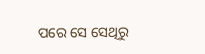ପରେ ସେ ସେଥିରୁ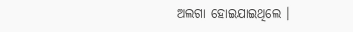ଅଲଗା ହୋଇଯାଇଥିଲେ ।